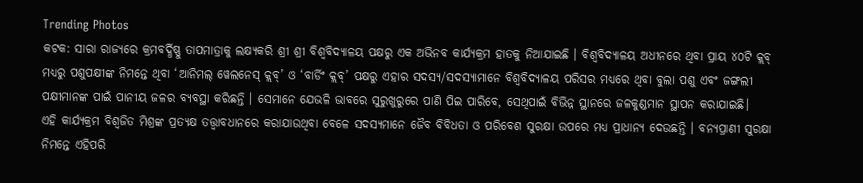Trending Photos
କଟକ: ସାରା ରାଜ୍ୟରେ କ୍ରମବର୍ଦ୍ଧିଷ୍ଣୁ ତାପମାତ୍ରାକୁ ଲକ୍ଷ୍ୟକରି ଶ୍ରୀ ଶ୍ରୀ ବିଶ୍ୱବିଦ୍ୟାଳୟ ପକ୍ଷରୁ ଏକ ଅଭିନବ କାର୍ଯ୍ୟକ୍ରମ ହାତକୁ ନିଆଯାଇଛି । ବିଶ୍ୱବିଦ୍ୟାଳୟ ଅଧୀନରେ ଥିବା ପ୍ରାୟ ୪୦ଟି କ୍ଲବ୍ ମଧ୍ୟରୁ ପଶୁପକ୍ଷୀଙ୍କ ନିମନ୍ତେ ଥିବା ‘ଆନିମଲ୍ ୱେଲନେସ୍ କ୍ଲବ୍’ ଓ ‘ବାର୍ଡିଂ କ୍ଲବ୍’ ପକ୍ଷରୁ ଏହାର ସଦସ୍ୟ/ସଦସ୍ୟାମାନେ ବିଶ୍ୱବିଦ୍ୟାଳୟ ପରିସର ମଧ୍ୟରେ ଥିବା ବୁଲା ପଶୁ ଏବଂ ଜଙ୍ଗଲୀ ପକ୍ଷୀମାନଙ୍କ ପାଇଁ ପାନୀୟ ଜଳର ବ୍ୟବସ୍ଥା କରିଛନ୍ତି । ସେମାନେ ଯେଭଳି ଭାବରେ ସୁରୁଖୁରୁରେ ପାଣି ପିଇ ପାରିବେ, ସେଥିପାଇଁ ବିଭିନ୍ନ ସ୍ଥାନରେ ଜଳକୁଣ୍ଡମାନ ସ୍ଥାପନ କରାଯାଇଛି।
ଏହି କାର୍ଯ୍ୟକ୍ରମ ବିଶ୍ୱଜିତ ମିଶ୍ରଙ୍କ ପ୍ରତ୍ୟକ୍ଷ ତତ୍ତ୍ୱାବଧାନରେ କରାଯାଉଥିବା ବେଳେ ସଦସ୍ୟମାନେ ଜୈବ ବିବିଧତା ଓ ପରିବେଶ ସୁରକ୍ଷା ଉପରେ ମଧ୍ୟ ପ୍ରାଧାନ୍ୟ ଦେଉଛନ୍ତି । ବନ୍ୟପ୍ରାଣୀ ସୁରକ୍ଷା ନିମନ୍ତେ ଏହିପରି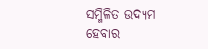ସମ୍ମିଳିତ ଉଦ୍ୟମ ହେବାର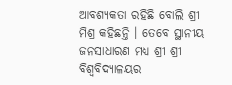ଆବଶ୍ୟକତା ରହିଛି ବୋଲି ଶ୍ରୀ ମିଶ୍ର କହିଛନ୍ତି । ତେବେ ସ୍ଥାନୀୟ ଜନସାଧାରଣ ମଧ୍ୟ ଶ୍ରୀ ଶ୍ରୀ ବିଶ୍ୱବିଦ୍ୟାଳୟର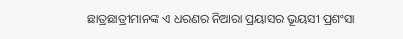ଛାତ୍ରଛାତ୍ରୀମାନଙ୍କ ଏ ଧରଣର ନିଆରା ପ୍ରୟାସର ଭୂୟସୀ ପ୍ରଶଂସା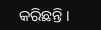କରିଛନ୍ତି ।